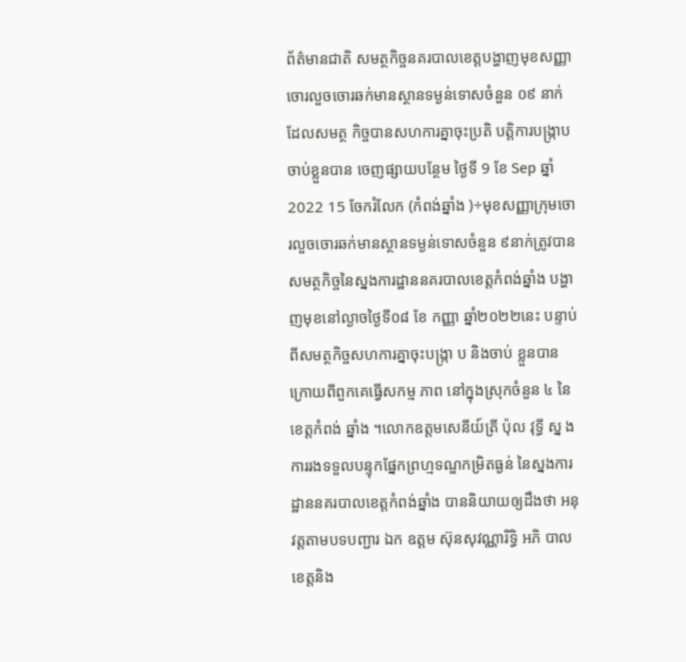ព័ត៌មានជាតិ សមត្ថកិច្ចនគរបាលខេត្តបង្ហាញមុខសញ្ញាចោរលួចចោរឆក់មានស្ថានទម្ងន់ទោសចំនួន ០៩ នាក់ ដែលសមត្ថ កិច្ចបានសហការគ្នាចុះប្រតិ បត្តិការបង្ក្រាបចាប់ខ្លួនបាន ចេញផ្សាយបន្ថែម ថ្ងៃទី 9 ខែ Sep ឆ្នាំ 2022 15 ចែករំលែក (កំពង់ឆ្នាំង )÷មុខសញ្ញាក្រុមចោរលួចចោរឆក់មានស្ថានទម្ងន់ទោសចំនួន ៩នាក់ត្រូវបានសមត្ថកិច្ចនៃស្នងការដ្ឋាននគរបាលខេត្តកំពង់ឆ្នាំង បង្ហា ញមុខនៅល្ងាចថ្ងៃទី០៨ ខែ កញ្ញា ឆ្នាំ២០២២នេះ បន្ទាប់ពីសមត្ថកិច្ចសហការគ្នាចុះបង្ក្រា ប និងចាប់ ខ្លួនបាន ក្រោយពីពួកគេធ្វើសកម្ម ភាព នៅក្នុងស្រុកចំនួន ៤ នៃខេត្តកំពង់ ឆ្នាំង ។លោកឧត្តមសេនីយ៍ត្រី ប៉ុល វុទ្ធី ស្ន ង ការរងទទួលបន្ទុកផ្នែកព្រហ្មទណ្ឌកម្រិតធ្ងន់ នៃស្នងការដ្ឋាននគរបាលខេត្តកំពង់ឆ្នាំង បាននិយាយឲ្យដឹងថា អនុវត្តតាមបទបញ្ជារ ឯក ឧត្តម ស៊ុនសុវណ្ណារិទ្ធិ អភិ បាលខេត្តនិង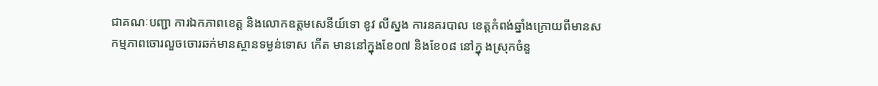ជាគណៈបញ្ជា ការឯកភាពខេត្ត និងលោកឧត្តមសេនីយ៍ទោ ខូវ លីស្នង ការនគរបាល ខេត្តកំពង់ឆ្នាំងក្រោយពីមានសកម្មភាពចោរលួចចោរឆក់មានស្ថានទម្ងន់ទោស កើត មាននៅក្នុងខែ០៧ និងខែ០៨ នៅក្នុ ងស្រុកចំនួ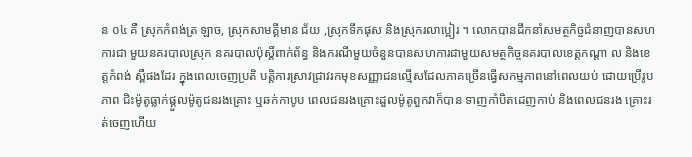ន ០៤ គឺ ស្រុកកំពង់ត្រ ឡាច, ស្រុកសាមគ្គីមាន ជ័យ ,ស្រុកទឹកផុស និងស្រុករលាប្អៀរ ។ លោកបានដឹកនាំសមត្ថកិច្ចជំនាញបានសហ ការជា មួយនគរបាលស្រុក នគរបាលប៉ុស្តិ៍ពាក់ព័ន្ធ និងករណីមួយចំនួនបានសហការជាមួយសមត្ថកិច្ចនគរបាលខេត្តកណ្ដា ល និងខេត្តកំពង់ ស្ពឺផងដែរ ក្នុងពេលចេញប្រតិ បត្តិការស្រាវជ្រាវរកមុខសញ្ញាជនល្មើសដែលភាគច្រើនធ្វើសកម្មភាពនៅពេលយប់ ដោយប្រើរូបភាព ជិះម៉ូតូធ្លាក់ផ្ដួលម៉ូតូជនរងគ្រោះ ឬឆក់កាបូប ពេលជនរងគ្រោះដួលម៉ូតូពួកវាក៏បាន ទាញកាំបិតដេញកាប់ និងពេលជនរង គ្រោះរត់ចេញហើយ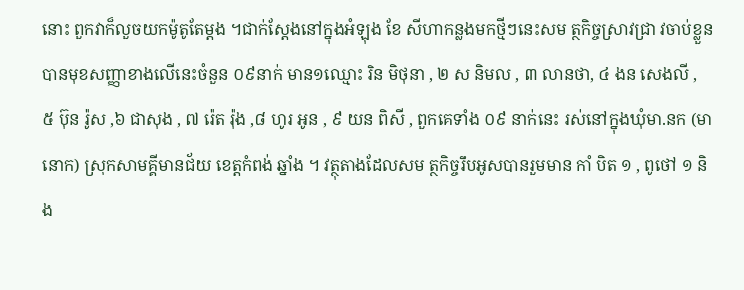នោះ ពួកវាក៏លួចយកម៉ូតូតែម្តង ។ជាក់ស្ដែងនៅក្នុងអំឡុង ខែ សីហាកន្លងមកថ្មីៗនេះសម ត្ថកិច្ចស្រាវជ្រា វចាប់ខ្លួន បានមុខសញ្ញាខាងលើនេះចំនួន ០៩នាក់ មាន១ឈ្មោះ រិន មិថុនា , ២ ស និមល , ៣ លានថា, ៤ ងន សេងលី , ៥ ប៊ុន រ៉ូស ,៦ ជាសុង , ៧ រ៉េត រ៉ុង ,៨ ហូរ អូន , ៩ យន ពិសី , ពួកគេទាំង ០៩ នាក់នេះ រស់នៅក្នុងឃុំមា.នក (មានោក) ស្រុកសាមគ្គីមានជ័យ ខេត្តកំពង់ ឆ្នាំង ។ វត្ថុតាងដែលសម ត្ថកិច្ចរឹបអូសបានរួមមាន កាំ បិត ១ , ពូថៅ ១ និង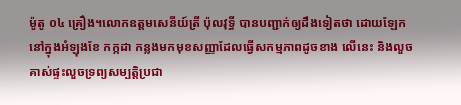ម៉ូតូ ០៤ គ្រឿង។លោកឧត្តមសេនីយ៍ត្រី ប៉ុលវុទ្ធី បានបញ្ជាក់ឲ្យដឹងទៀតថា ដោយឡែកនៅក្នុងអំឡុងខែ កក្កដា កន្លងមកមុខសញ្ញាដែលធ្វើសកម្មភាពដូចខាង លើនេះ និងលួចគាស់ផ្ទះលួចទ្រព្យសម្បត្តិប្រជា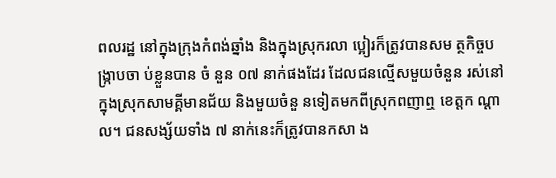ពលរដ្ឋ នៅក្នុងក្រុងកំពង់ឆ្នាំង និងក្នុងស្រុករលា ប្អៀរក៏ត្រូវបានសម ត្ថកិច្ចបង្ក្រាបចា ប់ខ្លួនបាន ចំ នួន ០៧ នាក់ផងដែរ ដែលជនល្មើសមួយចំនួន រស់នៅក្នុងស្រុកសាមគ្គីមានជ័យ និងមួយចំនួ នទៀតមកពីស្រុកពញាឮ ខេត្តក ណ្ដាល។ ជនសង្ស័យទាំង ៧ នាក់នេះក៏ត្រូវបានកសា ង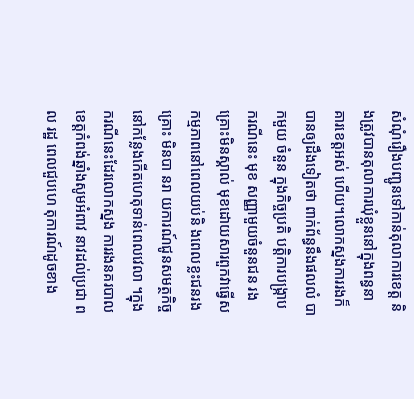សំណុំរឿងបញ្ជូនទៅកាន់តុលាការខេត្ត និងត្រូវបានតុលាការឃុំខ្លួននៅក្នុងពន្ធនា គារខេត្តអស់ ហើយ។លោកស្នងការរងក៏បានឲ្យដឹងទៀតថា ពាក់ព័ន្ធនឹងផលលំ បាកមួយ ចំនួន ក្នុងកិច្ចប្រតិ បត្តិការបង្ក្រាបករណីនេះ មុខ សញ្ញាមួយចំនួនជន រងគ្រោះមិនស្គាល់ មុខដោយសារពួកវាធ្វើសកម្មភាពនៅពេលយប់និ ងពេលខ្លះជនរងគ្រោះ មិនបា នរា យការណ៍ជូនសមត្ថកិច្ចនៅកន្លែងកើតហេតុទាន់ពេលវេលា ។ក្នុងករណីនេះដែរលោកស្នង ការរងនគរបាលខេត្តកំពង់ឆ្នាំងសូមអំពាវ នាវដល់ប្រជា ពល រដ្ឋ ពេលជួបហេ តុការណ៍ដូចខាង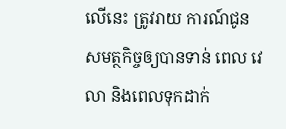លើនេះ ត្រូវរាយ ការណ៍ជូនសមត្ថកិច្ចឲ្យបានទាន់ ពេល វេលា និងពេលទុកដាក់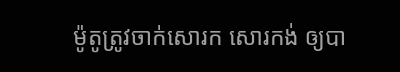ម៉ូតូត្រូវចាក់សោរក សោរកង់ ឲ្យបា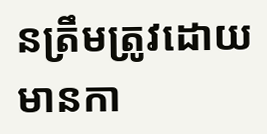នត្រឹមត្រូវដោយមានកា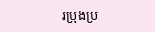រប្រុងប្រ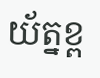យ័ត្នខ្ព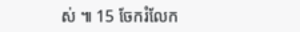ស់ ៕ 15 ចែករំលែក